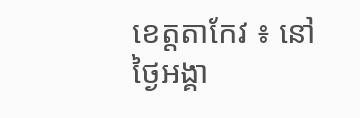ខេត្តតាកែវ ៖ នៅថ្ងៃអង្គា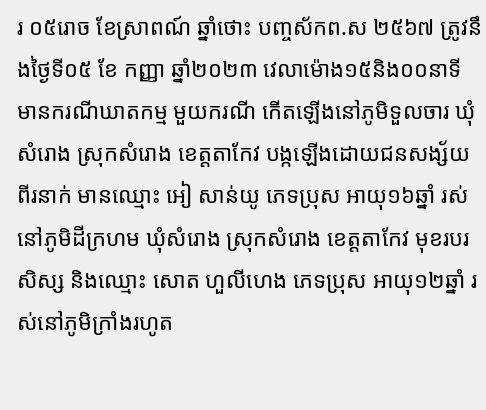រ ០៥រោច ខែស្រាពណ៍ ឆ្នាំថោះ បញ្ចស័កព.ស ២៥៦៧ ត្រូវនឹងថ្ងៃទី០៥ ខែ កញ្ញា ឆ្នាំ២០២៣ វេលាម៉ោង១៥និង០០នាទី មានករណីឃាតកម្ម មួយករណី កើតឡើងនៅភូមិទួលចារ ឃុំសំរោង ស្រុកសំរោង ខេត្តតាកែវ បង្កឡើងដោយជនសង្ស័យពីរនាក់ មានឈ្មោះ អៀ សាន់យូ ភេទប្រុស អាយុ១៦ឆ្នាំ រស់នៅភូមិដីក្រហម ឃុំសំរោង ស្រុកសំរោង ខេត្តតាកែវ មុខរបរសិស្ស និងឈ្មោះ សោត ហួលីហេង ភេទប្រុស អាយុ១២ឆ្នាំ រស់នៅភូមិក្រាំងរហូត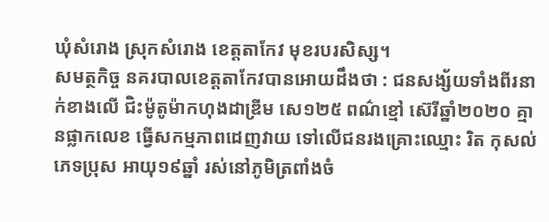ឃុំសំរោង ស្រុកសំរោង ខេត្តតាកែវ មុខរបរសិស្ស។
សមត្ថកិច្ច នគរបាលខេត្តតាកែវបានអោយដឹងថា : ជនសង្ស័យទាំងពីរនាក់ខាងលើ ជិះម៉ូតូម៉ាកហុងដាឌ្រីម សេ១២៥ ពណ៌ខ្មៅ ស៊េរីឆ្នាំ២០២០ គ្មានផ្លាកលេខ ធ្វើសកម្មភាពដេញវាយ ទៅលើជនរងគ្រោះឈ្មោះ រិត កុសល់ ភេទប្រុស អាយុ១៩ឆ្នាំ រស់នៅភូមិត្រពាំងចំ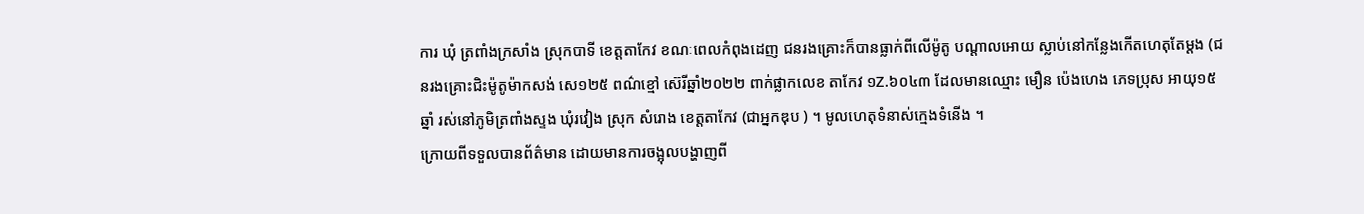ការ ឃុំ ត្រពាំងក្រសាំង ស្រុកបាទី ខេត្តតាកែវ ខណៈពេលកំពុងដេញ ជនរងគ្រោះក៏បានធ្លាក់ពីលើម៉ូតូ បណ្តាលអោយ ស្លាប់នៅកន្លែងកើតហេតុតែម្តង (ជនរងគ្រោះជិះម៉ូតូម៉ាកសង់ សេ១២៥ ពណ៌ខ្មៅ ស៊េរីឆ្នាំ២០២២ ពាក់ផ្លាកលេខ តាកែវ ១Z.៦០៤៣ ដែលមានឈ្មោះ មឿន ប៉េងហេង ភេទប្រុស អាយុ១៥ឆ្នាំ រស់នៅភូមិត្រពាំងស្ទង ឃុំរវៀង ស្រុក សំរោង ខេត្តតាកែវ (ជាអ្នកឌុប ) ។ មូលហេតុទំនាស់ក្មេងទំនើង ។
ក្រោយពីទទួលបានព័ត៌មាន ដោយមានការចង្អុលបង្ហាញពី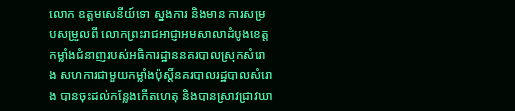លោក ឧត្តមសេនីយ៍ទោ ស្នងការ និងមាន ការសម្របសម្រួលពី លោកព្រះរាជអាជ្ញាអមសាលាដំបូងខេត្ត កម្លាំងជំនាញរបស់អធិការដ្ឋាននគរបាលស្រុកសំរោង សហការជាមួយកម្លាំងប៉ុស្តិ៍នគរបាលរដ្ឋបាលសំរោង បានចុះដល់កន្លែងកើតហេតុ និងបានស្រាវជ្រាវឃា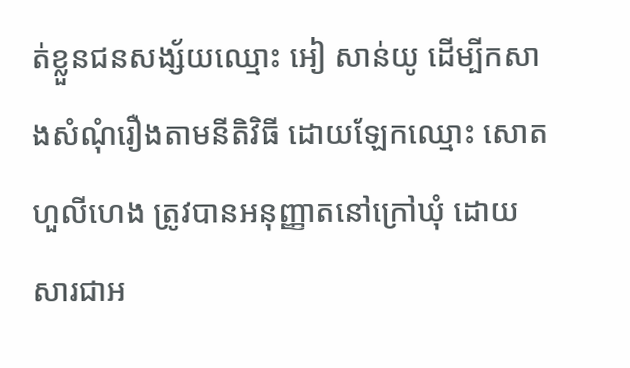ត់ខ្លួនជនសង្ស័យឈ្មោះ អៀ សាន់យូ ដើម្បីកសាងសំណុំរឿងតាមនីតិវិធី ដោយឡែកឈ្មោះ សោត ហួលីហេង ត្រូវបានអនុញ្ញាតនៅក្រៅឃុំ ដោយសារជាអ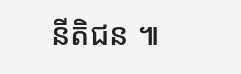នីតិជន ៕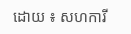ដោយ ៖ សហការី